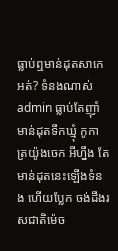ធ្លាប់ឮមាន់ដុតសាកេអត់? ទំនងណាស់ admin ធ្លាប់តែញ៉ាំមាន់ដុតទឹកឃ្មុំ កូកា ត្រយ៉ូងចេក អីហ្នឹង តែមាន់ដុតនេះឡើងទំនង ហើយប្លែក ចង់ដឹងរសជាតិម៉េច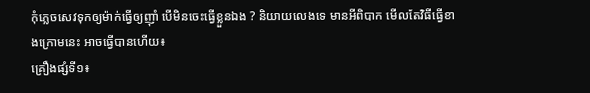កុំភ្លេចសេវទុកឲ្យម៉ាក់ធ្វើឲ្យញ៉ាំ បើមិនចេះធ្វើខ្លួនឯង ? និយាយលេងទេ មានអីពិបាក មើលតែវិធីធ្វើខាងក្រោមនេះ អាចធ្វើបានហើយ៖
គ្រឿងផ្សំទី១៖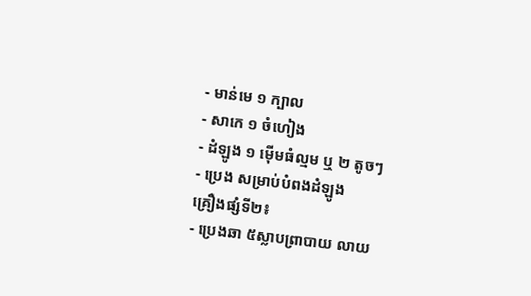- មាន់មេ ១ ក្បាល
- សាកេ ១ ចំហៀង
- ដំឡូង ១ ម៉ើមធំល្មម ឬ ២ តូចៗ
- ប្រេង សម្រាប់បំពងដំឡូង
គ្រឿងផ្សំទី២៖
- ប្រេងឆា ៥ស្លាបព្រាបាយ លាយ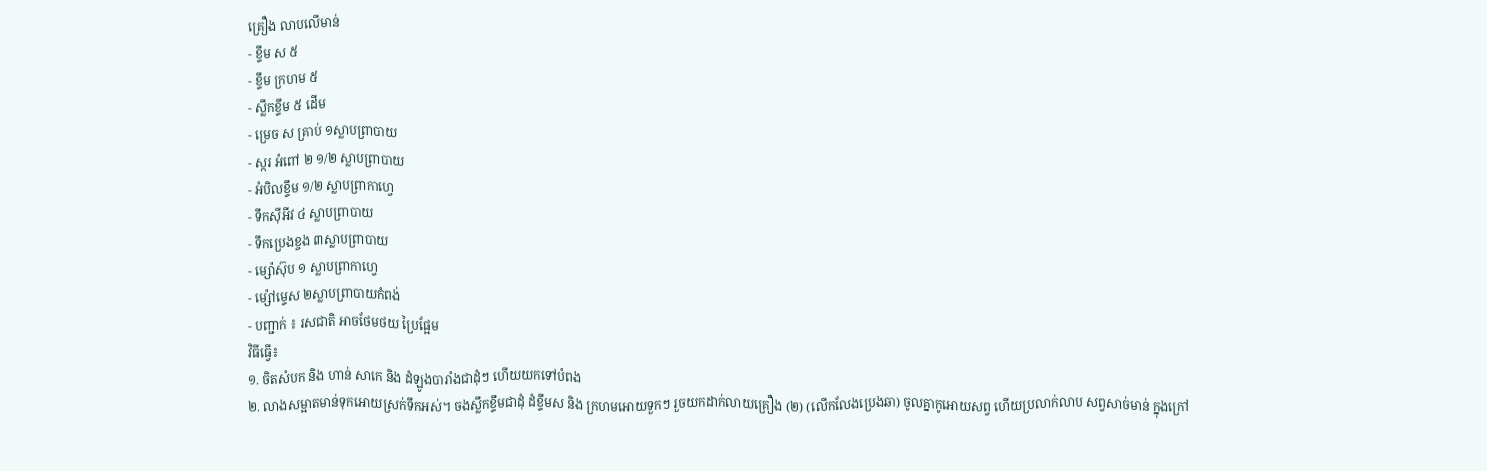គ្រឿង លាបលេីមាន់
- ខ្ទឹម ស ៥
- ខ្ទឹម ក្រហម ៥
- ស្លឹកខ្ទឹម ៥ ដេីម
- ម្រេច ស គ្រាប់ ១ស្លាបព្រាបាយ
- ស្ករ អំពៅ ២ ១/២ ស្លាបព្រាបាយ
- អំបិលខ្ទឹម ១/២ ស្លាបព្រាកាហ្វេ
- ទឹកសុីអីវ ៤ ស្លាបព្រាបាយ
- ទឹកប្រេងខ្ចង ៣ស្លាបព្រាបាយ
- ម្ស៉ោស៊ុប ១ ស្លាបព្រាកាហ្វេ
- ម្ស៉ៅម្ទេស ២ស្លាបព្រាបាយកំពង់
- បញ្ជាក់ ៖ រសជាតិ អាចថែមថយ ប្រៃផ្អែម
វិធីធ្វើ៖
១. ចិតសំបក និង ហាន់ សាកេ និង ដំឡូងបារាំងជាដុំៗ ហេីយយកទៅបំពង
២. លាងសម្អាតមាន់ទុកអោយស្រក់ទឹកអស់។ ចងស្លឹកខ្ទឹមជាដុំ ដំខ្ទឹមស និង ក្រហមអោយទួកៗ រួចយកដាក់លាយគ្រឿង (២) (លេីកលែងប្រេងឆា) ចូលគ្នាកូអោយសព្វ ហេីយប្រលាក់លាប សព្វសាច់មាន់ ក្នុងក្រៅ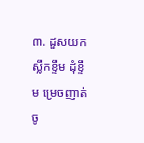៣. ដួសយកស្លឹកខ្ទឹម ដុំខ្ទឹម ម្រេចញាត់ចូ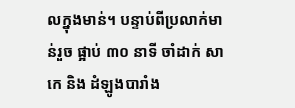លក្នុងមាន់។ បន្ទាប់ពីប្រលាក់មាន់រួច ផ្អាប់ ៣០ នាទី ចាំដាក់ សាកេ និង ដំឡូងបារាំង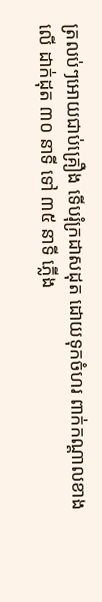ត្រលប់ៗអោយជាប់គ្រឿង ទេីបរុំក្រដាសដុត ដោយទុកចំហរ ពាក់កណ្តាលខាងលេី ដាក់ដុត ៣០ នាទី ទៅ ៣៥ នាទី ភ្លេីង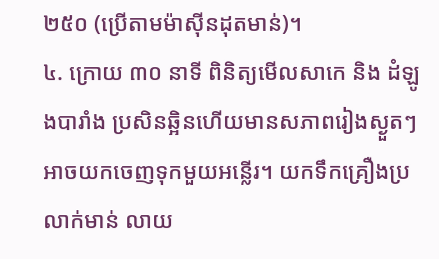២៥០ (ប្រើតាមម៉ាស៊ីនដុតមាន់)។
៤. ក្រោយ ៣០ នាទី ពិនិត្យមេីលសាកេ និង ដំឡូងបារាំង ប្រសិនឆ្អិនហេីយមានសភាពរៀងស្ងួតៗ អាចយកចេញទុកមួយអន្លេីរ។ យកទឹកគ្រឿងប្រលាក់មាន់ លាយ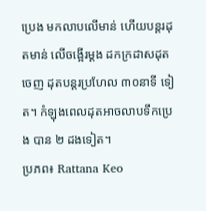ប្រេង មកលាបលេីមាន់ ហេីយបន្តរដុតមាន់ លេីចង្អេីរម្តង ដកក្រដាសដុតចេញ ដុតបន្តរប្រហែល ៣០នាទី ទៀត។ កំឡុងពេលដុតអាចលាបទឹកប្រេង បាន ២ ដងទៀត។
ប្រភព៖ Rattana Keo